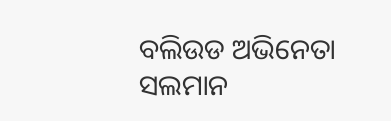ବଲିଉଡ ଅଭିନେତା ସଲମାନ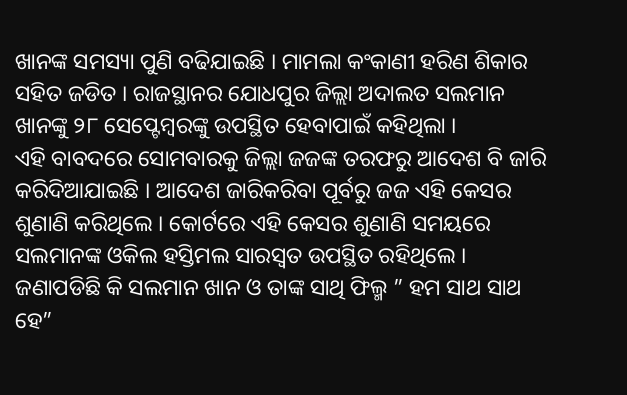ଖାନଙ୍କ ସମସ୍ୟା ପୁଣି ବଢିଯାଇଛି । ମାମଲା କଂକାଣୀ ହରିଣ ଶିକାର ସହିତ ଜଡିତ । ରାଜସ୍ଥାନର ଯୋଧପୁର ଜିଲ୍ଲା ଅଦାଲତ ସଲମାନ ଖାନଙ୍କୁ ୨୮ ସେପ୍ଟେମ୍ବରଙ୍କୁ ଉପସ୍ଥିତ ହେବାପାଇଁ କହିଥିଲା ।
ଏହି ବାବଦରେ ସୋମବାରକୁ ଜିଲ୍ଲା ଜଜଙ୍କ ତରଫରୁ ଆଦେଶ ବି ଜାରି କରିଦିଆଯାଇଛି । ଆଦେଶ ଜାରିକରିବା ପୂର୍ବରୁ ଜଜ ଏହି କେସର ଶୁଣାଣି କରିଥିଲେ । କୋର୍ଟରେ ଏହି କେସର ଶୁଣାଣି ସମୟରେ ସଲମାନଙ୍କ ଓକିଲ ହସ୍ତିମଲ ସାରସ୍ୱତ ଉପସ୍ଥିତ ରହିଥିଲେ ।
ଜଣାପଡିଛି କି ସଲମାନ ଖାନ ଓ ତାଙ୍କ ସାଥି ଫିଲ୍ମ ” ହମ ସାଥ ସାଥ ହେ”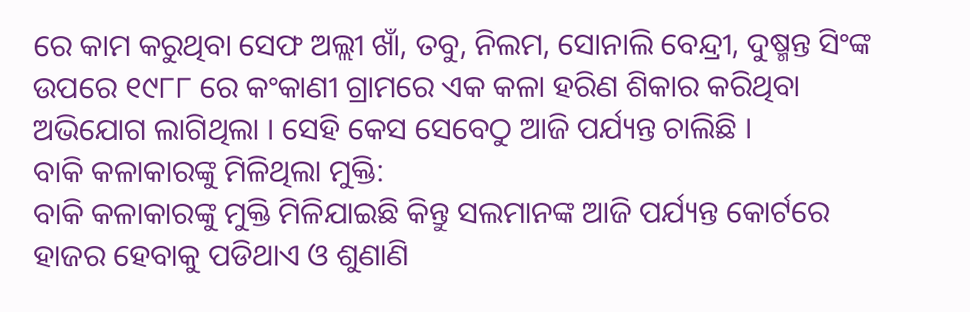ରେ କାମ କରୁଥିବା ସେଫ ଅଲ୍ଲୀ ଖାଁ, ତବୁ, ନିଲମ, ସୋନାଲି ବେନ୍ଦ୍ରୀ, ଦୁଷ୍ମନ୍ତ ସିଂଙ୍କ ଉପରେ ୧୯୮୮ ରେ କଂକାଣୀ ଗ୍ରାମରେ ଏକ କଳା ହରିଣ ଶିକାର କରିଥିବା ଅଭିଯୋଗ ଲାଗିଥିଲା । ସେହି କେସ ସେବେଠୁ ଆଜି ପର୍ଯ୍ୟନ୍ତ ଚାଲିଛି ।
ବାକି କଳାକାରଙ୍କୁ ମିଳିଥିଲା ମୁକ୍ତି:
ବାକି କଳାକାରଙ୍କୁ ମୁକ୍ତି ମିଳିଯାଇଛି କିନ୍ତୁ ସଲମାନଙ୍କ ଆଜି ପର୍ଯ୍ୟନ୍ତ କୋର୍ଟରେ ହାଜର ହେବାକୁ ପଡିଥାଏ ଓ ଶୁଣାଣି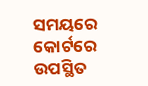ସମୟରେ କୋର୍ଟରେ ଉପସ୍ଥିତ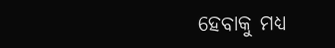ହେବାକୁ ମଧ୍ୟ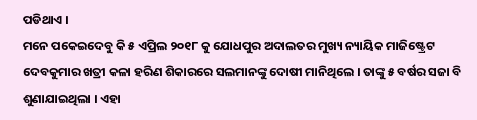ପଡିଥାଏ ।
ମନେ ପକେଇଦେବୁ କି ୫ ଏପ୍ରିଲ ୨୦୧୮ କୁ ଯୋଧପୁର ଅଦାଲତର ମୁଖ୍ୟ ନ୍ୟାୟିକ ମାଜିଷ୍ଟ୍ରେଟ ଦେବକୁମାର ଖତ୍ରୀ କଳା ହରିଣ ଶିକାରରେ ସଲମାନଙ୍କୁ ଦୋଷୀ ମାନିଥିଲେ । ତାଙ୍କୁ ୫ ବର୍ଷର ସଜା ବି ଶୁଣାଯାଇଥିଲା । ଏହା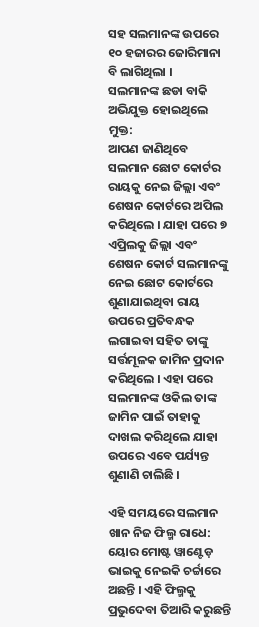ସହ ସଲମାନଙ୍କ ଉପରେ ୧୦ ହଜାରର ଜୋରିମାନା ବି ଲାଗିଥିଲା ।
ସଲମାନଙ୍କ ଛଡା ବାକି ଅଭିଯୁକ୍ତ ହୋଇଥିଲେ ମୁକ୍ତ:
ଆପଣ ଜାଣିଥିବେ ସଲମାନ ଛୋଟ କୋର୍ଟର ରାୟକୁ ନେଇ ଜିଲ୍ଲା ଏବଂ ଶେଷନ କୋର୍ଟରେ ଅପିଲ କରିଥିଲେ । ଯାହା ପରେ ୭ ଏପ୍ରିଲକୁ ଜିଲ୍ଲା ଏବଂ ଶେଷନ କୋର୍ଟ ସଲମାନଙ୍କୁ ନେଇ ଛୋଟ କୋର୍ଟରେ ଶୁଣାଯାଇଥିବା ରାୟ ଉପରେ ପ୍ରତିବନ୍ଧକ ଲଗାଇବା ସହିତ ତାଙ୍କୁ ସର୍ତ୍ତମୂଳକ ଜାମିନ ପ୍ରଦାନ କରିଥିଲେ । ଏହା ପରେ ସଲମାନଙ୍କ ଓକିଲ ତାଙ୍କ ଜାମିନ ପାଇଁ ତାହାକୁ ଦାଖଲ କରିଥିଲେ ଯାହା ଉପରେ ଏବେ ପର୍ଯ୍ୟନ୍ତ ଶୁଣାଣି ଚାଲିଛି ।

ଏହି ସମୟରେ ସଲମାନ ଖାନ ନିଜ ଫିଲ୍ମ ରାଧେ: ୟୋର ମୋଷ୍ଟ ୱାଣ୍ଟେଡ଼ ଭାଇକୁ ନେଇକି ଚର୍ଚ୍ଚାରେ ଅଛନ୍ତି । ଏହି ଫିଲ୍ମକୁ ପ୍ରଭୁଦେବା ତିଆରି କରୁଛନ୍ତି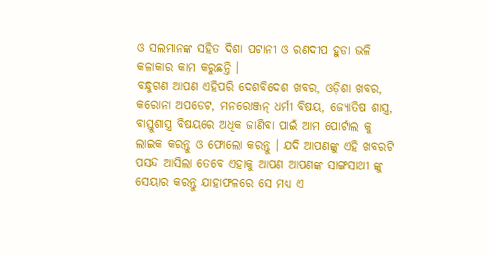ଓ ସଲମାନଙ୍କ ସହିତ ଦିଶା ପଟାନୀ ଓ ରଣଦୀପ ହୁଡା ଭଳି କଳାକାର କାମ କରୁଛନ୍ତି ।
ବନ୍ଧୁଗଣ ଆପଣ ଏହିପରି ଦେଶବିଦେଶ ଖବର, ଓଡ଼ିଶା ଖବର, କରୋନା ଅପଡେଟ, ମନରୋଞ୍ଜନ୍ ଧର୍ମୀ ବିଷୟ, ଜ୍ୟୋତିଷ ଶାସ୍ତ୍ର, ବାସ୍ତୁଶାସ୍ତ୍ର ବିଷୟରେ ଅଧିକ ଜାଣିବା ପାଇଁ ଆମ ପୋର୍ଟାଲ କୁ ଲାଇକ କରନ୍ତୁ ଓ ଫୋଲୋ କରନ୍ତୁ । ଯଦି ଆପଣଙ୍କୁ ଏହି ଖବରଟି ପସନ୍ଦ ଆସିଲା ତେବେ ଏହାକୁ ଆପଣ ଆପଣଙ୍କ ସାଙ୍ଗସାଥୀ ଙ୍କୁ ସେୟାର କରନ୍ତୁ ଯାହାଫଳରେ ସେ ମଧ୍ୟ ଏ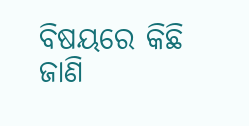ବିଷୟରେ କିଛି ଜାଣି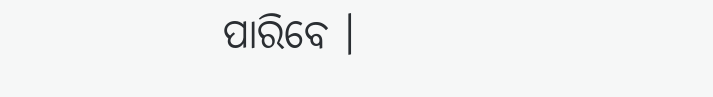ପାରିବେ ।